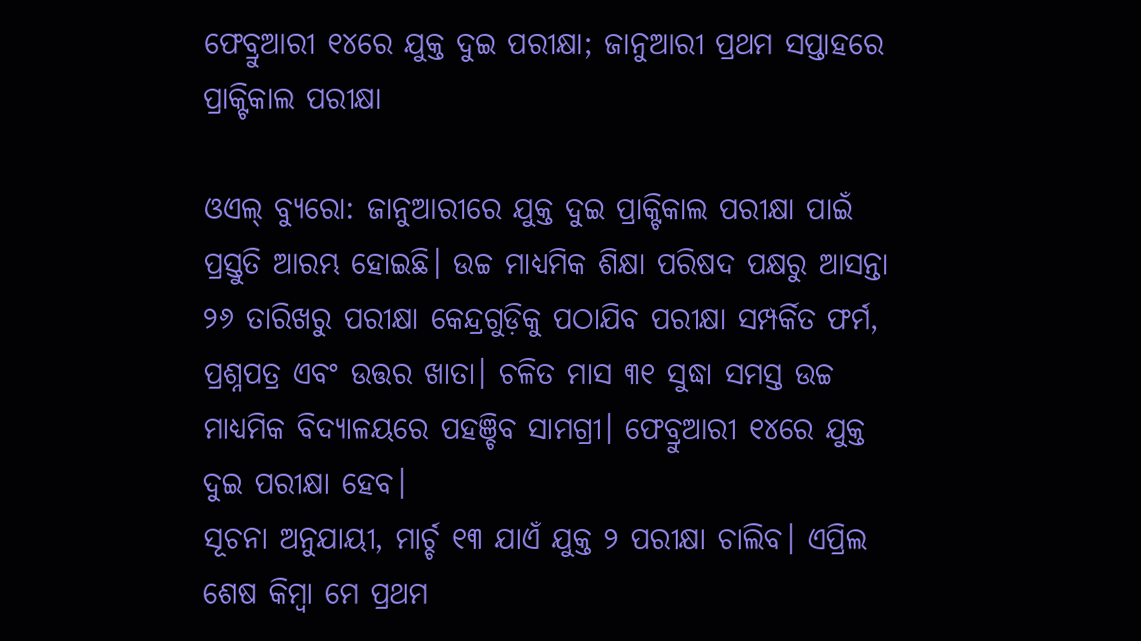ଫେବ୍ରୁଆରୀ ୧୪ରେ ଯୁକ୍ତ ଦୁଇ ପରୀକ୍ଷା; ଜାନୁଆରୀ ପ୍ରଥମ ସପ୍ତାହରେ ପ୍ରାକ୍ଟିକାଲ ପରୀକ୍ଷା

ଓଏଲ୍ ବ୍ୟୁରୋ: ଜାନୁଆରୀରେ ଯୁକ୍ତ ଦୁଇ ପ୍ରାକ୍ଟିକାଲ ପରୀକ୍ଷା ପାଇଁ ପ୍ରସ୍ତୁତି ଆରମ୍ଭ ହୋଇଛି। ଉଚ୍ଚ ମାଧ୍ୟମିକ ଶିକ୍ଷା ପରିଷଦ ପକ୍ଷରୁ ଆସନ୍ତା ୨୬ ତାରିଖରୁ ପରୀକ୍ଷା କେନ୍ଦ୍ରଗୁଡ଼ିକୁ ପଠାଯିବ ପରୀକ୍ଷା ସମ୍ପର୍କିତ ଫର୍ମ, ପ୍ରଶ୍ନପତ୍ର ଏବଂ ଉତ୍ତର ଖାତା। ଚଳିତ ମାସ ୩୧ ସୁଦ୍ଧା ସମସ୍ତ ଉଚ୍ଚ ମାଧ୍ୟମିକ ବିଦ୍ୟାଳୟରେ ପହଞ୍ଚିବ ସାମଗ୍ରୀ। ଫେବ୍ରୁଆରୀ ୧୪ରେ ଯୁକ୍ତ ଦୁଇ ପରୀକ୍ଷା ହେବ।
ସୂଚନା ଅନୁଯାୟୀ, ମାର୍ଚ୍ଚ ୧୩ ଯାଏଁ ଯୁକ୍ତ ୨ ପରୀକ୍ଷା ଚାଲିବ। ଏପ୍ରିଲ ଶେଷ କିମ୍ବା ମେ ପ୍ରଥମ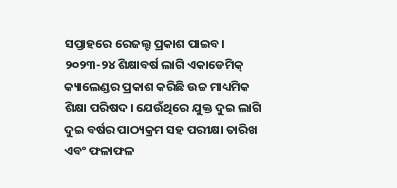ସପ୍ତାହରେ ରେଜଲ୍ଟ ପ୍ରକାଶ ପାଇବ। ୨୦୨୩-୨୪ ଶିକ୍ଷାବର୍ଷ ଲାଗି ଏକାଡେମିକ୍ କ୍ୟାଲେଣ୍ଡର ପ୍ରକାଶ କରିଛି ଉଚ୍ଚ ମାଧ୍ୟମିକ ଶିକ୍ଷା ପରିଷଦ। ଯେଉଁଥିରେ ଯୁକ୍ତ ଦୁଇ ଲାଗି ଦୁଇ ବର୍ଷର ପାଠ୍ୟକ୍ରମ ସହ ପରୀକ୍ଷା ତାରିଖ ଏବଂ ଫଳାଫଳ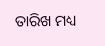ତାରିଖ ମଧ୍ୟ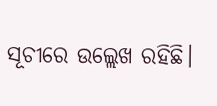ସୂଚୀରେ ଉଲ୍ଲେଖ ରହିଛି।